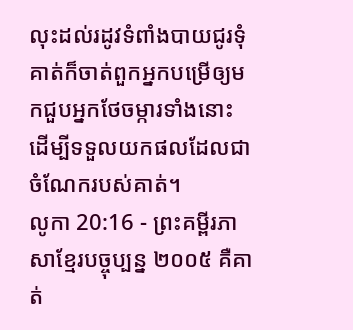លុះដល់រដូវទំពាំងបាយជូរទុំ គាត់ក៏ចាត់ពួកអ្នកបម្រើឲ្យមកជួបអ្នកថែចម្ការទាំងនោះ ដើម្បីទទួលយកផលដែលជាចំណែករបស់គាត់។
លូកា 20:16 - ព្រះគម្ពីរភាសាខ្មែរបច្ចុប្បន្ន ២០០៥ គឺគាត់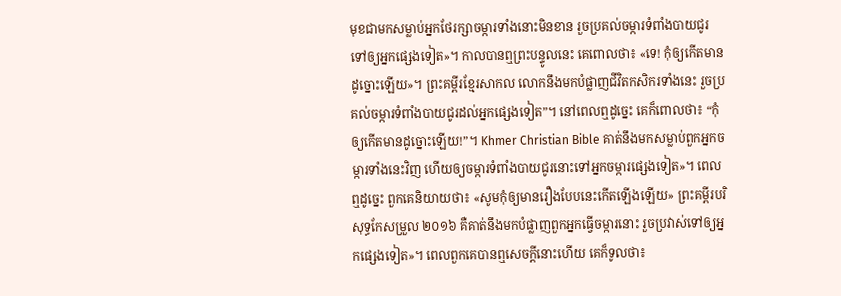មុខជាមកសម្លាប់អ្នកថែរក្សាចម្ការទាំងនោះមិនខាន រួចប្រគល់ចម្ការទំពាំងបាយជូរទៅឲ្យអ្នកផ្សេងទៀត»។ កាលបានឮព្រះបន្ទូលនេះ គេពោលថា៖ «ទេ! កុំឲ្យកើតមានដូច្នោះឡើយ»។ ព្រះគម្ពីរខ្មែរសាកល លោកនឹងមកបំផ្លាញជីវិតកសិករទាំងនេះ រួចប្រគល់ចម្ការទំពាំងបាយជូរដល់អ្នកផ្សេងទៀត”។ នៅពេលឮដូច្នេះ គេក៏ពោលថា៖ “កុំឲ្យកើតមានដូច្នោះឡើយ!”។ Khmer Christian Bible គាត់នឹងមកសម្លាប់ពួកអ្នកចម្ការទាំងនេះវិញ ហើយឲ្យចម្ការទំពាំងបាយជូរនោះទៅអ្នកចម្ការផ្សេងទៀត»។ ពេលឮដូច្នេះ ពួកគេនិយាយថា៖ «សូមកុំឲ្យមានរឿងបែបនេះកើតឡើងឡើយ» ព្រះគម្ពីរបរិសុទ្ធកែសម្រួល ២០១៦ គឺគាត់នឹងមកបំផ្លាញពួកអ្នកធ្វើចម្ការនោះ រួចប្រវាស់ទៅឲ្យអ្នកផ្សេងទៀត»។ ពេលពួកគេបានឮសេចក្តីនោះហើយ គេក៏ទូលថា៖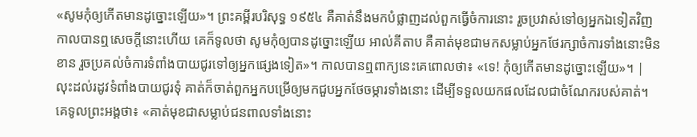«សូមកុំឲ្យកើតមានដូច្នោះឡើយ»។ ព្រះគម្ពីរបរិសុទ្ធ ១៩៥៤ គឺគាត់នឹងមកបំផ្លាញដល់ពួកធ្វើចំការនោះ រួចប្រវាស់ទៅឲ្យអ្នកឯទៀតវិញ កាលបានឮសេចក្ដីនោះហើយ គេក៏ទូលថា សូមកុំឲ្យបានដូច្នោះឡើយ អាល់គីតាប គឺគាត់មុខជាមកសម្លាប់អ្នកថែរក្សាចំការទាំងនោះមិនខាន រួចប្រគល់ចំការទំពាំងបាយជូរទៅឲ្យអ្នកផ្សេងទៀត»។ កាលបានឮពាក្យនេះគេពោលថា៖ «ទេ! កុំឲ្យកើតមានដូច្នោះឡើយ»។ |
លុះដល់រដូវទំពាំងបាយជូរទុំ គាត់ក៏ចាត់ពួកអ្នកបម្រើឲ្យមកជួបអ្នកថែចម្ការទាំងនោះ ដើម្បីទទួលយកផលដែលជាចំណែករបស់គាត់។
គេទូលព្រះអង្គថា៖ «គាត់មុខជាសម្លាប់ជនពាលទាំងនោះ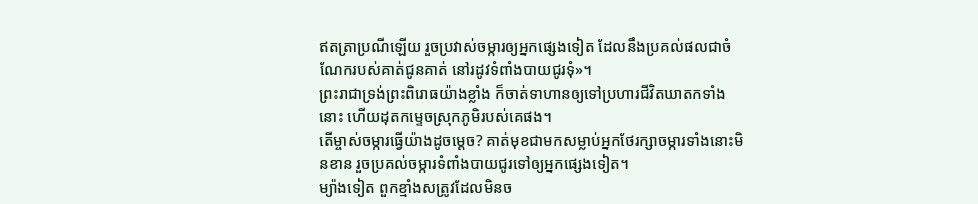ឥតត្រាប្រណីឡើយ រួចប្រវាស់ចម្ការឲ្យអ្នកផ្សេងទៀត ដែលនឹងប្រគល់ផលជាចំណែករបស់គាត់ជូនគាត់ នៅរដូវទំពាំងបាយជូរទុំ»។
ព្រះរាជាទ្រង់ព្រះពិរោធយ៉ាងខ្លាំង ក៏ចាត់ទាហានឲ្យទៅប្រហារជីវិតឃាតកទាំងនោះ ហើយដុតកម្ទេចស្រុកភូមិរបស់គេផង។
តើម្ចាស់ចម្ការធ្វើយ៉ាងដូចម្ដេច? គាត់មុខជាមកសម្លាប់អ្នកថែរក្សាចម្ការទាំងនោះមិនខាន រួចប្រគល់ចម្ការទំពាំងបាយជូរទៅឲ្យអ្នកផ្សេងទៀត។
ម្យ៉ាងទៀត ពួកខ្មាំងសត្រូវដែលមិនច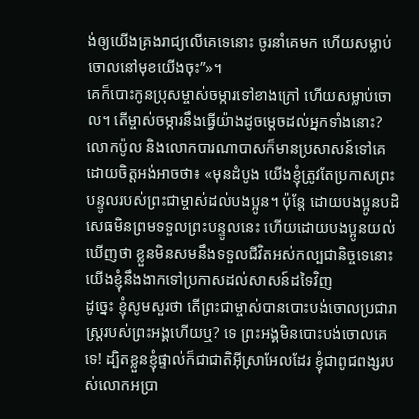ង់ឲ្យយើងគ្រងរាជ្យលើគេទេនោះ ចូរនាំគេមក ហើយសម្លាប់ចោលនៅមុខយើងចុះ”»។
គេក៏បោះកូនប្រុសម្ចាស់ចម្ការទៅខាងក្រៅ ហើយសម្លាប់ចោល។ តើម្ចាស់ចម្ការនឹងធ្វើយ៉ាងដូចម្ដេចដល់អ្នកទាំងនោះ?
លោកប៉ូល និងលោកបារណាបាសក៏មានប្រសាសន៍ទៅគេ ដោយចិត្តអង់អាចថា៖ «មុនដំបូង យើងខ្ញុំត្រូវតែប្រកាសព្រះបន្ទូលរបស់ព្រះជាម្ចាស់ដល់បងប្អូន។ ប៉ុន្តែ ដោយបងប្អូនបដិសេធមិនព្រមទទួលព្រះបន្ទូលនេះ ហើយដោយបងប្អូនយល់ឃើញថា ខ្លួនមិនសមនឹងទទួលជីវិតអស់កល្បជានិច្ចទេនោះ យើងខ្ញុំនឹងងាកទៅប្រកាសដល់សាសន៍ដទៃវិញ
ដូច្នេះ ខ្ញុំសូមសួរថា តើព្រះជាម្ចាស់បានបោះបង់ចោលប្រជារាស្ដ្ររបស់ព្រះអង្គហើយឬ? ទេ ព្រះអង្គមិនបោះបង់ចោលគេទេ! ដ្បិតខ្លួនខ្ញុំផ្ទាល់ក៏ជាជាតិអ៊ីស្រាអែលដែរ ខ្ញុំជាពូជពង្សរបស់លោកអប្រា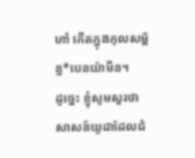ហាំ កើតក្នុងកុលសម្ព័ន្ធ*បេនយ៉ាមីន។
ដូច្នេះ ខ្ញុំសូមសួរថា សាសន៍យូដាដែលជំ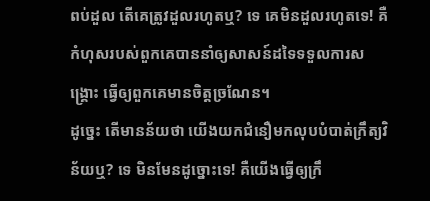ពប់ដួល តើគេត្រូវដួលរហូតឬ? ទេ គេមិនដួលរហូតទេ! គឺកំហុសរបស់ពួកគេបាននាំឲ្យសាសន៍ដទៃទទួលការសង្គ្រោះ ធ្វើឲ្យពួកគេមានចិត្តច្រណែន។
ដូច្នេះ តើមានន័យថា យើងយកជំនឿមកលុបបំបាត់ក្រឹត្យវិន័យឬ? ទេ មិនមែនដូច្នោះទេ! គឺយើងធ្វើឲ្យក្រឹ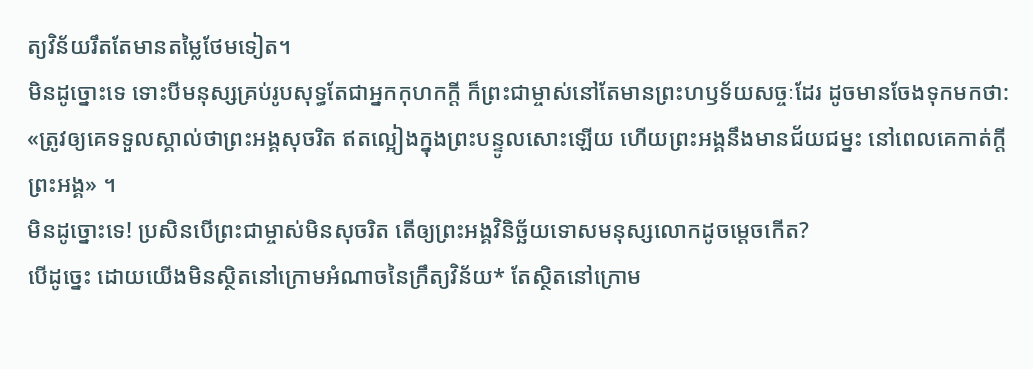ត្យវិន័យរឹតតែមានតម្លៃថែមទៀត។
មិនដូច្នោះទេ ទោះបីមនុស្សគ្រប់រូបសុទ្ធតែជាអ្នកកុហកក្តី ក៏ព្រះជាម្ចាស់នៅតែមានព្រះហឫទ័យសច្ចៈដែរ ដូចមានចែងទុកមកថា: «ត្រូវឲ្យគេទទួលស្គាល់ថាព្រះអង្គសុចរិត ឥតល្អៀងក្នុងព្រះបន្ទូលសោះឡើយ ហើយព្រះអង្គនឹងមានជ័យជម្នះ នៅពេលគេកាត់ក្តីព្រះអង្គ» ។
មិនដូច្នោះទេ! ប្រសិនបើព្រះជាម្ចាស់មិនសុចរិត តើឲ្យព្រះអង្គវិនិច្ឆ័យទោសមនុស្សលោកដូចម្ដេចកើត?
បើដូច្នេះ ដោយយើងមិនស្ថិតនៅក្រោមអំណាចនៃក្រឹត្យវិន័យ* តែស្ថិតនៅក្រោម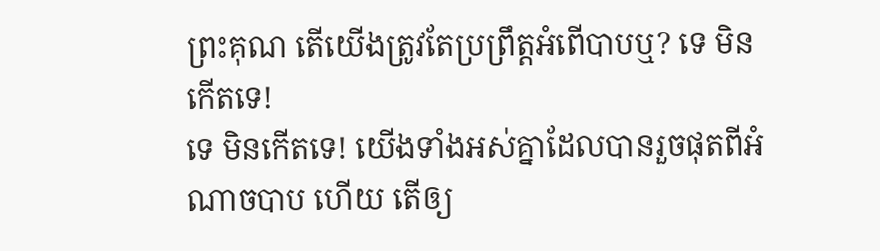ព្រះគុណ តើយើងត្រូវតែប្រព្រឹត្តអំពើបាបឬ? ទេ មិនកើតទេ!
ទេ មិនកើតទេ! យើងទាំងអស់គ្នាដែលបានរួចផុតពីអំណាចបាប ហើយ តើឲ្យ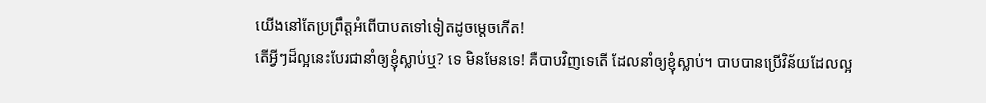យើងនៅតែប្រព្រឹត្តអំពើបាបតទៅទៀតដូចម្ដេចកើត!
តើអ្វីៗដ៏ល្អនេះបែរជានាំឲ្យខ្ញុំស្លាប់ឬ? ទេ មិនមែនទេ! គឺបាបវិញទេតើ ដែលនាំឲ្យខ្ញុំស្លាប់។ បាបបានប្រើវិន័យដែលល្អ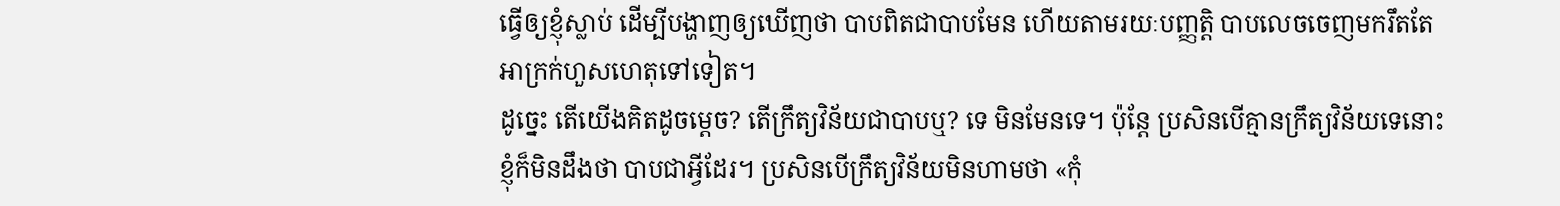ធ្វើឲ្យខ្ញុំស្លាប់ ដើម្បីបង្ហាញឲ្យឃើញថា បាបពិតជាបាបមែន ហើយតាមរយៈបញ្ញត្តិ បាបលេចចេញមករឹតតែអាក្រក់ហួសហេតុទៅទៀត។
ដូច្នេះ តើយើងគិតដូចម្ដេច? តើក្រឹត្យវិន័យជាបាបឬ? ទេ មិនមែនទេ។ ប៉ុន្តែ ប្រសិនបើគ្មានក្រឹត្យវិន័យទេនោះ ខ្ញុំក៏មិនដឹងថា បាបជាអ្វីដែរ។ ប្រសិនបើក្រឹត្យវិន័យមិនហាមថា «កុំ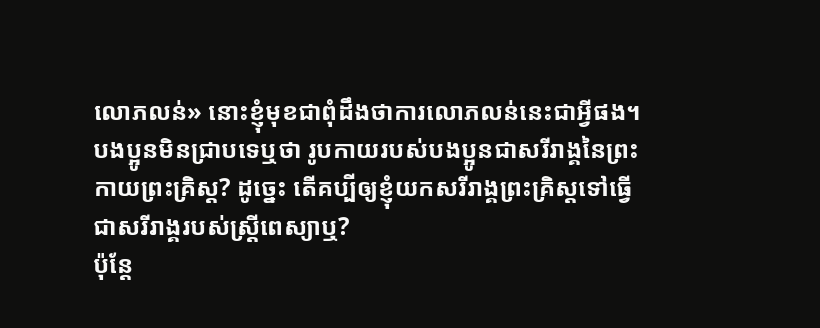លោភលន់» នោះខ្ញុំមុខជាពុំដឹងថាការលោភលន់នេះជាអ្វីផង។
បងប្អូនមិនជ្រាបទេឬថា រូបកាយរបស់បងប្អូនជាសរីរាង្គនៃព្រះកាយព្រះគ្រិស្ត? ដូច្នេះ តើគប្បីឲ្យខ្ញុំយកសរីរាង្គព្រះគ្រិស្តទៅធ្វើជាសរីរាង្គរបស់ស្ត្រីពេស្យាឬ?
ប៉ុន្តែ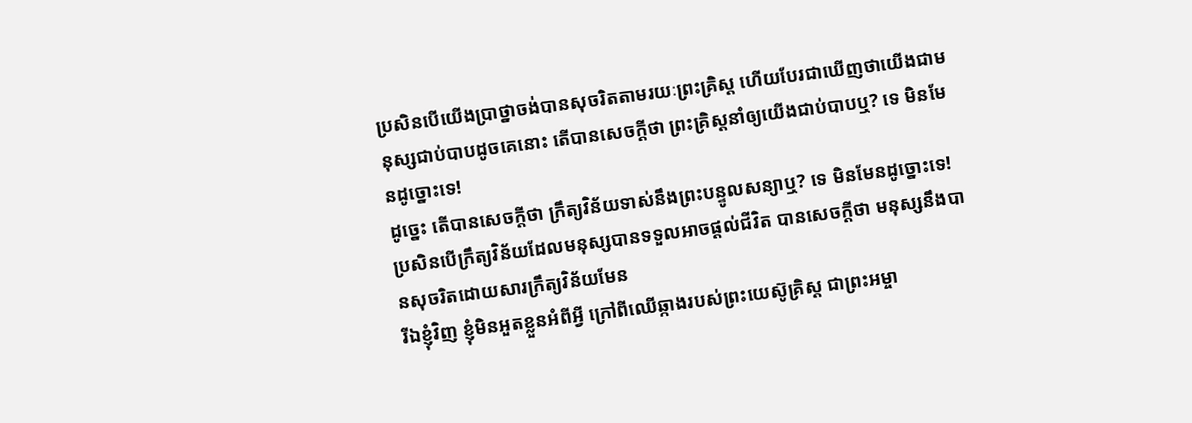ប្រសិនបើយើងប្រាថ្នាចង់បានសុចរិតតាមរយៈព្រះគ្រិស្ត ហើយបែរជាឃើញថាយើងជាមនុស្សជាប់បាបដូចគេនោះ តើបានសេចក្ដីថា ព្រះគ្រិស្តនាំឲ្យយើងជាប់បាបឬ? ទេ មិនមែនដូច្នោះទេ!
ដូច្នេះ តើបានសេចក្ដីថា ក្រឹត្យវិន័យទាស់នឹងព្រះបន្ទូលសន្យាឬ? ទេ មិនមែនដូច្នោះទេ! ប្រសិនបើក្រឹត្យវិន័យដែលមនុស្សបានទទួលអាចផ្ដល់ជីវិត បានសេចក្ដីថា មនុស្សនឹងបានសុចរិតដោយសារក្រឹត្យវិន័យមែន
រីឯខ្ញុំវិញ ខ្ញុំមិនអួតខ្លួនអំពីអ្វី ក្រៅពីឈើឆ្កាងរបស់ព្រះយេស៊ូគ្រិស្ត ជាព្រះអម្ចា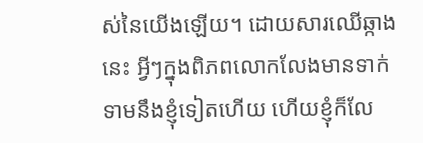ស់នៃយើងឡើយ។ ដោយសារឈើឆ្កាងនេះ អ្វីៗក្នុងពិភពលោកលែងមានទាក់ទាមនឹងខ្ញុំទៀតហើយ ហើយខ្ញុំក៏លែ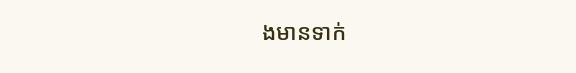ងមានទាក់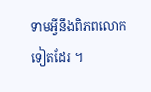ទាមអ្វីនឹងពិភពលោកទៀតដែរ ។